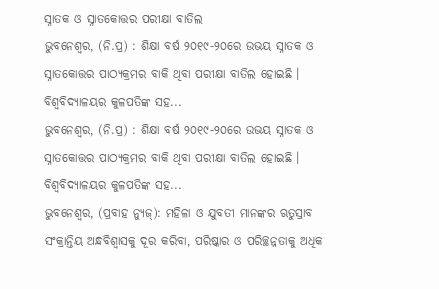ସ୍ନାତକ ଓ ସ୍ନାତକୋତ୍ତର ପରୀକ୍ଷା ବାତିଲ
ଭୁବନେଶ୍ୱର, (ନି.ପ୍ର) : ଶିକ୍ଷା ବର୍ଷ ୨୦୧୯-୨୦ରେ ଉଭୟ ସ୍ନାତକ ଓ ସ୍ନାତକୋତ୍ତର ପାଠ୍ୟକ୍ରମର ବାକି ଥିବା ପରୀକ୍ଷା ବାତିଲ ହୋଇଛି । ବିଶ୍ୱବିଦ୍ୟାଳୟର କୁଳପତିଙ୍କ ସହ...
ଭୁବନେଶ୍ୱର, (ନି.ପ୍ର) : ଶିକ୍ଷା ବର୍ଷ ୨୦୧୯-୨୦ରେ ଉଭୟ ସ୍ନାତକ ଓ ସ୍ନାତକୋତ୍ତର ପାଠ୍ୟକ୍ରମର ବାକି ଥିବା ପରୀକ୍ଷା ବାତିଲ ହୋଇଛି । ବିଶ୍ୱବିଦ୍ୟାଳୟର କୁଳପତିଙ୍କ ସହ...
ଭୁବନେଶ୍ୱର, (ପ୍ରବାହ ନ୍ୟୁଜ୍): ମହିଳା ଓ ଯୁବତୀ ମାନଙ୍କର ଋତୁସ୍ରାବ ସଂକ୍ରାନ୍ତିୟ ଅନ୍ଧବିଶ୍ୱାସକୁ ଦୂର କରିବା, ପରିଷ୍କାର ଓ ପରିଚ୍ଛନ୍ନତାକୁ ଅଧିକ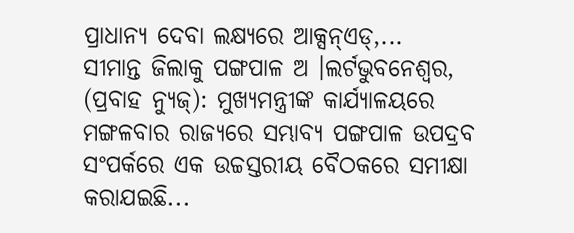ପ୍ରାଧାନ୍ୟ ଦେବା ଲକ୍ଷ୍ୟରେ ଆକ୍ସନ୍ଏଡ୍,...
ସୀମାନ୍ତ ଜିଲାକୁ ପଙ୍ଗପାଳ ଅ ।ଲର୍ଟଭୁବନେଶ୍ୱର, (ପ୍ରବାହ ନ୍ୟୁଜ୍): ମୁଖ୍ୟମନ୍ତ୍ରୀଙ୍କ କାର୍ଯ୍ୟାଳୟରେ ମଙ୍ଗଳବାର ରାଜ୍ୟରେ ସମ୍ଭାବ୍ୟ ପଙ୍ଗପାଳ ଉପଦ୍ରବ ସଂପର୍କରେ ଏକ ଉଚ୍ଚସ୍ତରୀୟ ବୈଠକରେ ସମୀକ୍ଷା କରାଯଇଛି...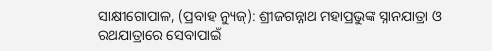ସାକ୍ଷୀଗୋପାଳ, (ପ୍ରବାହ ନ୍ୟୁଜ୍): ଶ୍ରୀଜଗନ୍ନାଥ ମହାପ୍ରଭୁଙ୍କ ସ୍ନାନଯାତ୍ରା ଓ ରଥଯାତ୍ରାରେ ସେବାପାଇଁ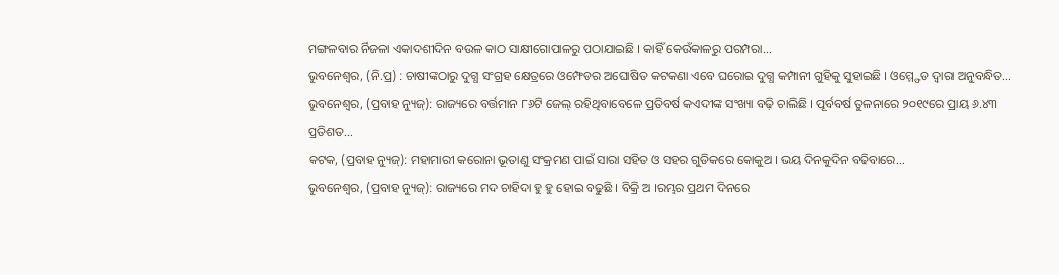ମଙ୍ଗଳବାର ର୍ନିଜଳା ଏକାଦଶୀଦିନ ବଉଳ କାଠ ସାକ୍ଷୀଗୋପାଳରୁ ପଠାଯାଇଛି । କାହିଁ କେଉଁକାଳରୁ ପରମ୍ପରା...
ଭୁବନେଶ୍ୱର, (ନି.ପ୍ର) : ଚାଷୀଙ୍କଠାରୁ ଦୁଗ୍ଧ ସଂଗ୍ରହ କ୍ଷେତ୍ରରେ ଓମ୍ଫେଡର ଅଘୋଷିତ କଟକଣା ଏବେ ଘରୋଇ ଦୁଗ୍ଧ କମ୍ପାନୀ ଗୁହିକୁ ସୁହାଇଛି । ଓମ୍ମ୍ଫେଡ ଦ୍ୱାରା ଅନୁବନ୍ଧିତ...
ଭୁବନେଶ୍ୱର, (ପ୍ରବାହ ନ୍ୟୁଜ୍): ରାଜ୍ୟରେ ବର୍ତ୍ତମାନ ୮୬ଟି ଜେଲ୍ ରହିଥିବାବେଳେ ପ୍ରତିବର୍ଷ କଏଦୀଙ୍କ ସଂଖ୍ୟା ବଢ଼ି ଚାଲିଛି । ପୂର୍ବବର୍ଷ ତୁଳନାରେ ୨୦୧୯ରେ ପ୍ରାୟ ୬.୪୩ ପ୍ରତିଶତ...
କଟକ, (ପ୍ରବାହ ନ୍ୟୁଜ୍): ମହାମାରୀ କରୋନା ଭୂତାଣୁ ସଂକ୍ରମଣ ପାଇଁ ସାରା ସହିତ ଓ ସହର ଗୁଡିକରେ କୋକୁଅ । ଭୟ ଦିନକୁଦିନ ବଢିବାରେ...
ଭୁବନେଶ୍ୱର, (ପ୍ରବାହ ନ୍ୟୁଜ୍): ରାଜ୍ୟରେ ମଦ ଚାହିଦା ହୁ ହୁ ହୋଇ ବଢୁଛି । ବିକ୍ରି ଅ ।ରମ୍ଭର ପ୍ରଥମ ଦିନରେ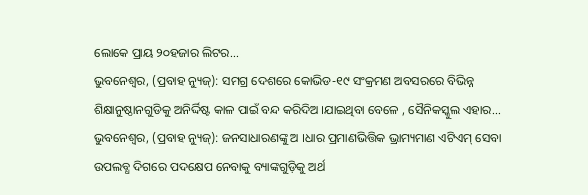ଲୋକେ ପ୍ରାୟ ୨୦ହଜାର ଲିଟର...
ଭୁବନେଶ୍ୱର, (ପ୍ରବାହ ନ୍ୟୁଜ୍): ସମଗ୍ର ଦେଶରେ କୋଭିଡ-୧୯ ସଂକ୍ରମଣ ଅବସରରେ ବିଭିନ୍ନ ଶିକ୍ଷାନୁଷ୍ଠାନଗୁଡିକୁ ଅନିର୍ଦ୍ଦିଷ୍ଟ କାଳ ପାଇଁ ବନ୍ଦ କରିଦିଅ ।ଯାଇଥିବା ବେଳେ , ସୈନିକସ୍କୁଲ ଏହାର...
ଭୁବନେଶ୍ୱର, (ପ୍ରବାହ ନ୍ୟୁଜ୍): ଜନସାଧାରଣଙ୍କୁ ଅ ।ଧାର ପ୍ରମାଣଭିତ୍ତିକ ଭ୍ରାମ୍ୟମାଣ ଏଟିଏମ୍ ସେବା ଉପଲବ୍ଧ ଦିଗରେ ପଦକ୍ଷେପ ନେବାକୁ ବ୍ୟାଙ୍କଗୁଡ଼ିକୁ ଅର୍ଥ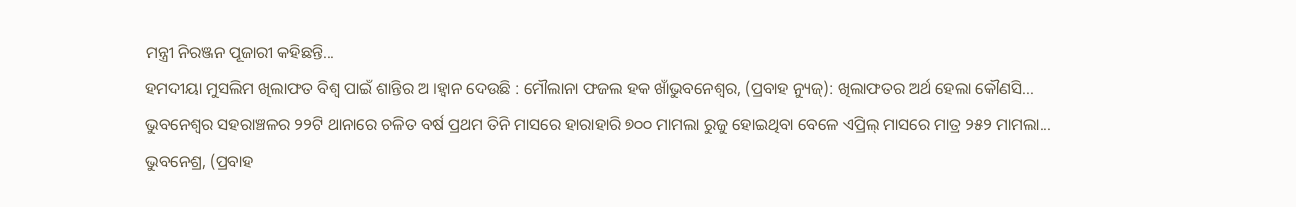ମନ୍ତ୍ରୀ ନିରଞ୍ଜନ ପୂଜାରୀ କହିଛନ୍ତି...
ହମଦୀୟା ମୁସଲିମ ଖିଲାଫତ ବିଶ୍ୱ ପାଇଁ ଶାନ୍ତିର ଅ ।ହ୍ୱାନ ଦେଉଛି : ମୌଲାନା ଫଜଲ ହକ ଖାଁଭୁବନେଶ୍ୱର, (ପ୍ରବାହ ନ୍ୟୁଜ୍): ଖିଲାଫତର ଅର୍ଥ ହେଲା କୌଣସି...
ଭୁବନେଶ୍ୱର ସହରାଞ୍ଚଳର ୨୨ଟି ଥାନାରେ ଚଳିତ ବର୍ଷ ପ୍ରଥମ ତିନି ମାସରେ ହାରାହାରି ୭୦୦ ମାମଲା ରୁଜୁ ହୋଇଥିବା ବେଳେ ଏପ୍ରିଲ୍ ମାସରେ ମାତ୍ର ୨୫୨ ମାମଲା...
ଭୁବନେଶ୍ର, (ପ୍ରବାହ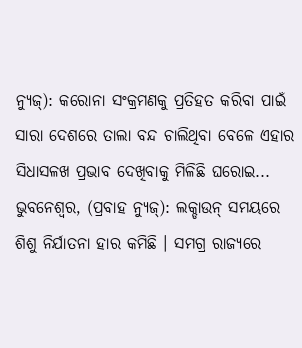ନ୍ୟୁଜ୍): କରୋନା ସଂକ୍ରମଣକୁ ପ୍ରତିହତ କରିବା ପାଇଁ ସାରା ଦେଶରେ ତାଲା ବନ୍ଦ ଚାଲିଥିବା ବେଳେ ଏହାର ସିଧାସଳଖ ପ୍ରଭାବ ଦେଖିବାକୁ ମିଳିଛି ଘରୋଇ...
ଭୁବନେଶ୍ୱର, (ପ୍ରବାହ ନ୍ୟୁଜ୍): ଲକ୍ଡାଉନ୍ ସମୟରେ ଶିଶୁ ନିର୍ଯାତନା ହାର କମିଛି । ସମଗ୍ର ରାଜ୍ୟରେ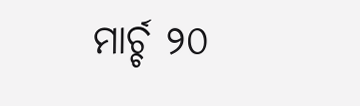ମାର୍ଚ୍ଚ ୨୦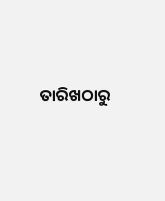ତାରିଖଠାରୁ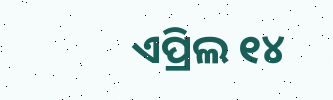ଏପ୍ରିଲ ୧୪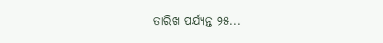ତାରିଖ ପର୍ଯ୍ୟନ୍ତ ୨୫...